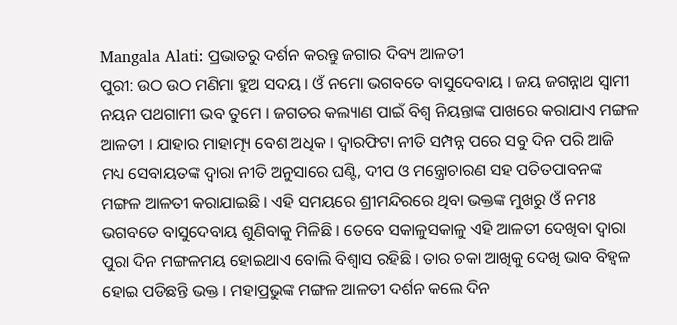Mangala Alati: ପ୍ରଭାତରୁ ଦର୍ଶନ କରନ୍ତୁ ଜଗାର ଦିବ୍ୟ ଆଳତୀ
ପୁରୀ: ଉଠ ଉଠ ମଣିମା ହୁଅ ସଦୟ । ଓଁ ନମୋ ଭଗବତେ ବାସୁଦେବାୟ । ଜୟ ଜଗନ୍ନାଥ ସ୍ବାମୀ ନୟନ ପଥଗାମୀ ଭବ ତୁମେ । ଜଗତର କଲ୍ୟାଣ ପାଇଁ ବିଶ୍ବ ନିୟନ୍ତାଙ୍କ ପାଖରେ କରାଯାଏ ମଙ୍ଗଳ ଆଳତୀ । ଯାହାର ମାହାତ୍ମ୍ୟ ବେଶ ଅଧିକ । ଦ୍ବାରଫିଟା ନୀତି ସମ୍ପନ୍ନ ପରେ ସବୁ ଦିନ ପରି ଆଜି ମଧ୍ୟ ସେବାୟତଙ୍କ ଦ୍ବାରା ନୀତି ଅନୁସାରେ ଘଣ୍ଟି, ଦୀପ ଓ ମନ୍ତ୍ରୋଚାରଣ ସହ ପତିତପାବନଙ୍କ ମଙ୍ଗଳ ଆଳତୀ କରାଯାଇଛି । ଏହି ସମୟରେ ଶ୍ରୀମନ୍ଦିରରେ ଥିବା ଭକ୍ତଙ୍କ ମୁଖରୁ ଓଁ ନମଃ ଭଗବତେ ବାସୁଦେବାୟ ଶୁଣିବାକୁ ମିଳିଛି । ତେବେ ସକାଳୁସକାଳୁ ଏହି ଆଳତୀ ଦେଖିବା ଦ୍ବାରା ପୁରା ଦିନ ମଙ୍ଗଳମୟ ହୋଇଥାଏ ବୋଲି ବିଶ୍ବାସ ରହିଛି । ତାର ଚକା ଆଖିକୁ ଦେଖି ଭାବ ବିହ୍ବଳ ହୋଇ ପଡିଛନ୍ତି ଭକ୍ତ । ମହାପ୍ରଭୁଙ୍କ ମଙ୍ଗଳ ଆଳତୀ ଦର୍ଶନ କଲେ ଦିନ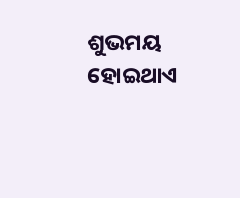ଶୁଭମୟ ହୋଇଥାଏ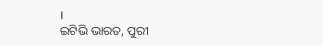।
ଇଟିଭି ଭାରତ, ପୁରୀ